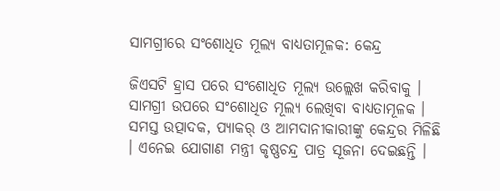ସାମଗ୍ରୀରେ ସଂଶୋଧିତ ମୂଲ୍ୟ ବାଧ୍ୟତାମୂଳକ: କେନ୍ଦ୍ର

ଜିଏସଟି ହ୍ରାସ ପରେ ସଂଶୋଧିତ ମୂଲ୍ୟ ଉଲ୍ଲେଖ କରିବାକୁ । ସାମଗ୍ରୀ ଉପରେ ସଂଶୋଧିତ ମୂଲ୍ୟ ଲେଖିବା ବାଧ୍ୟତାମୂଳକ । ସମସ୍ତ ଉତ୍ପାଦକ, ପ୍ୟାକର୍ ଓ ଆମଦାନୀକାରୀଙ୍କୁ କେନ୍ଦ୍ରର ମିଳିଛି । ଏନେଇ ଯୋଗାଣ ମନ୍ତ୍ରୀ କୃଷ୍ଣଚନ୍ଦ୍ର ପାତ୍ର ସୂଜନା ଦେଇଛନ୍ତି ।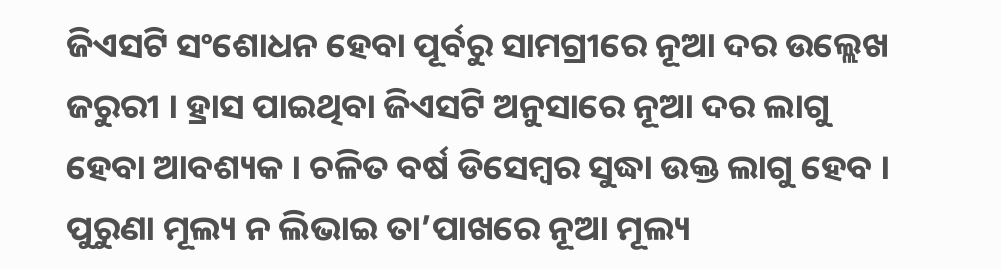ଜିଏସଟି ସଂଶୋଧନ ହେବା ପୂର୍ବରୁ ସାମଗ୍ରୀରେ ନୂଆ ଦର ଉଲ୍ଲେଖ ଜରୁରୀ । ହ୍ରାସ ପାଇଥିବା ଜିଏସଟି ଅନୁସାରେ ନୂଆ ଦର ଲାଗୁ ହେବା ଆବଶ୍ୟକ । ଚଳିତ ବର୍ଷ ଡିସେମ୍ବର ସୁଦ୍ଧା ଉକ୍ତ ଲାଗୁ ହେବ । ପୁରୁଣା ମୂଲ୍ୟ ନ ଲିଭାଇ ତା’ପାଖରେ ନୂଆ ମୂଲ୍ୟ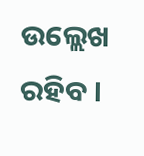ଉଲ୍ଲେଖ ରହିବ ।